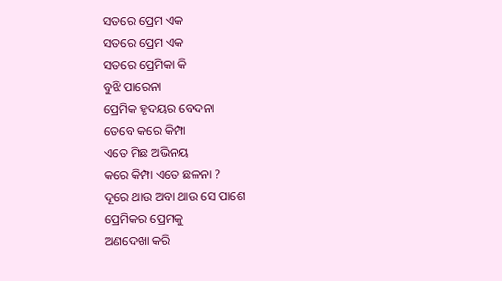ସତରେ ପ୍ରେମ ଏକ
ସତରେ ପ୍ରେମ ଏକ
ସତରେ ପ୍ରେମିକା କି
ବୁଝି ପାରେନା
ପ୍ରେମିକ ହୃଦୟର ବେଦନା
ତେବେ କରେ କିମ୍ପା
ଏତେ ମିଛ ଅଭିନୟ
କରେ କିମ୍ପା ଏତେ ଛଳନା ?
ଦୂରେ ଥାଉ ଅବା ଥାଉ ସେ ପାଶେ
ପ୍ରେମିକର ପ୍ରେମକୁ
ଅଣଦେଖା କରି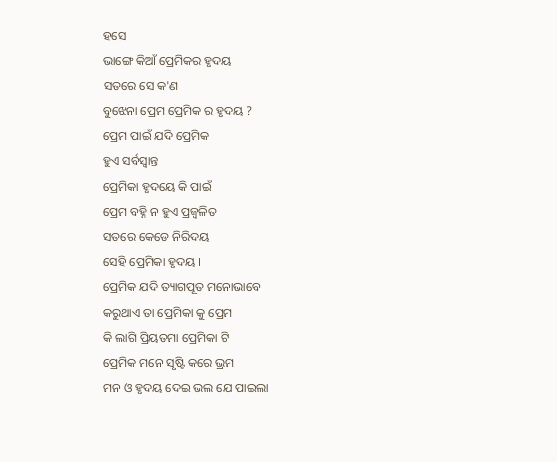ହସେ
ଭାଙ୍ଗେ କିଆଁ ପ୍ରେମିକର ହୃଦୟ
ସତରେ ସେ କ'ଣ
ବୁଝେନା ପ୍ରେମ ପ୍ରେମିକ ର ହୃଦୟ ?
ପ୍ରେମ ପାଇଁ ଯଦି ପ୍ରେମିକ
ହୁଏ ସର୍ବସ୍ବାନ୍ତ
ପ୍ରେମିକା ହୃଦୟେ କି ପାଇଁ
ପ୍ରେମ ବହ୍ନି ନ ହୁଏ ପ୍ରଜ୍ବଳିତ
ସତରେ କେଡେ ନିରିଦୟ
ସେହି ପ୍ରେମିକା ହୃଦୟ ।
ପ୍ରେମିକ ଯଦି ତ୍ୟାଗପୂତ ମନୋଭାବେ
କରୁଥାଏ ତା ପ୍ରେମିକା କୁ ପ୍ରେମ
କି ଲାଗି ପ୍ରିୟତମା ପ୍ରେମିକା ଟି
ପ୍ରେମିକ ମନେ ସୃଷ୍ଟି କରେ ଭ୍ରମ
ମନ ଓ ହୃଦୟ ଦେଇ ଭଲ ଯେ ପାଇଲା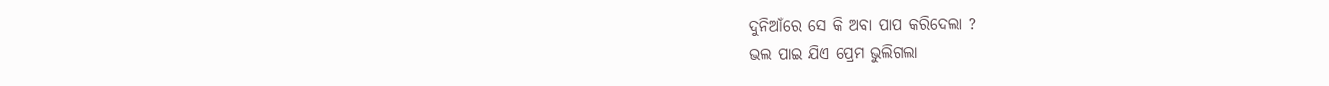ଦୁନିଆଁରେ ସେ କି ଅବା ପାପ କରିଦେଲା ?
ଭଲ ପାଇ ଯିଏ ପ୍ରେମ ଭୁଲିଗଲା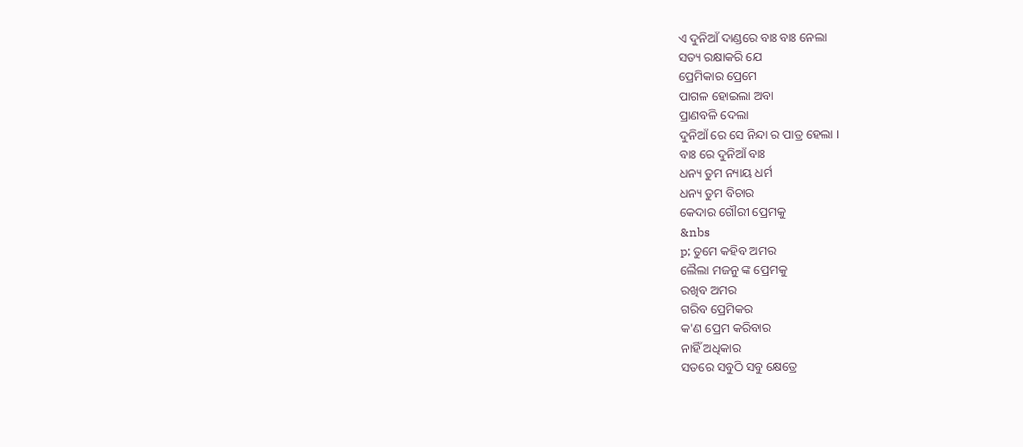ଏ ଦୁନିଆଁ ଦାଣ୍ଡରେ ବାଃ ବାଃ ନେଲା
ସତ୍ୟ ରକ୍ଷାକରି ଯେ
ପ୍ରେମିକାର ପ୍ରେମେ
ପାଗଳ ହୋଇଲା ଅବା
ପ୍ରାଣବଳି ଦେଲା
ଦୁନିଆଁ ରେ ସେ ନିନ୍ଦା ର ପାତ୍ର ହେଲା ।
ବାଃ ରେ ଦୁନିଆଁ ବାଃ
ଧନ୍ୟ ତୁମ ନ୍ୟାୟ ଧର୍ମ
ଧନ୍ୟ ତୁମ ବିଚାର
କେଦାର ଗୌରୀ ପ୍ରେମକୁ
&nbs
p; ତୁମେ କହିବ ଅମର
ଲୈଲା ମଜନୁ ଙ୍କ ପ୍ରେମକୁ
ରଖିବ ଅମର
ଗରିବ ପ୍ରେମିକର
କ'ଣ ପ୍ରେମ କରିବାର
ନାହିଁ ଅଧିକାର
ସତରେ ସବୁଠି ସବୁ କ୍ଷେତ୍ରେ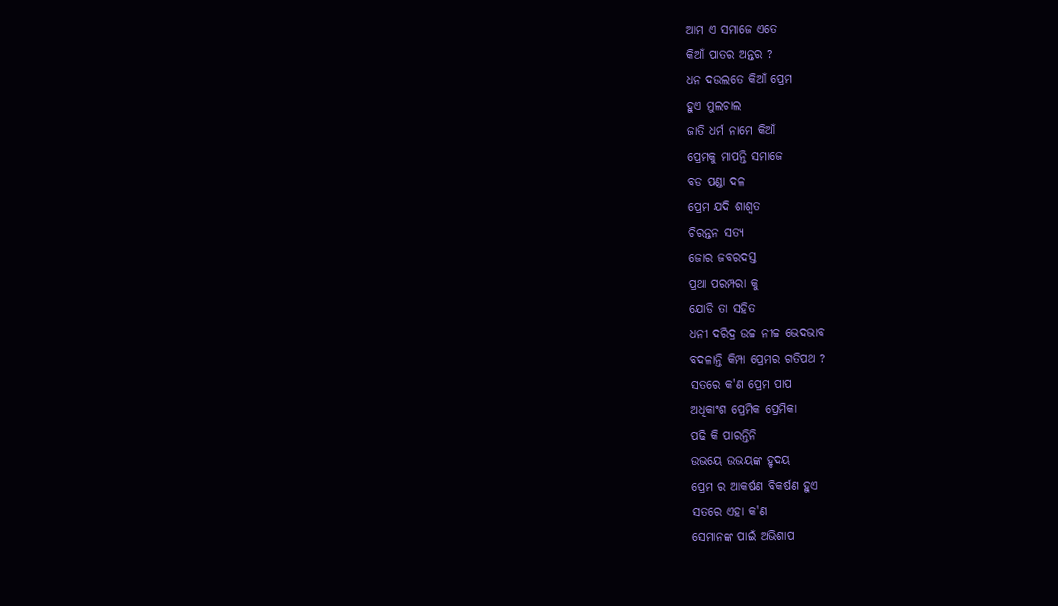ଆମ ଏ ସମାଜେ ଏତେ
କିଆଁ ପାତର ଅନ୍ତର ?
ଧନ ଦଉଲତେ କିଆଁ ପ୍ରେମ
ହୁଏ ମୁଲଚାଲ
ଜାତି ଧର୍ମ ନାମେ କିଆଁ
ପ୍ରେମକୁ ମାପନ୍ତି ସମାଜେ
ବଡ ପଣ୍ଡା ଦଳ
ପ୍ରେମ ଯଦି ଶାଶ୍ଵତ
ଚିରନ୍ତନ ସତ୍ୟ
ଜୋର ଜବରଦସ୍ତ
ପ୍ରଥା ପରମ୍ପରା କୁ
ଯୋଡି ତା ସହିତ
ଧନୀ ଦରିଦ୍ର ଉଚ୍ଚ ନୀଚ୍ଚ ଭେଦଭାବ
ବଦଳାନ୍ତି କିମ୍ପା ପ୍ରେମର ଗତିପଥ ?
ସତରେ କ'ଣ ପ୍ରେମ ପାପ
ଅଧିକାଂଶ ପ୍ରେମିକ ପ୍ରେମିକା
ପଢି କି ପାରନ୍ତିନି
ଉଭୟେ ଉଭୟଙ୍କ ହୃଦୟ
ପ୍ରେମ ର ଆକର୍ଷଣ ବିକର୍ଷଣ ହୁଏ
ସତରେ ଏହା କ'ଣ
ସେମାନଙ୍କ ପାଇଁ ଅଭିଶାପ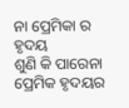ନା ପ୍ରେମିକା ର ହୃଦୟ
ଶୁଣି କି ପାରେନା
ପ୍ରେମିକ ହୃଦୟର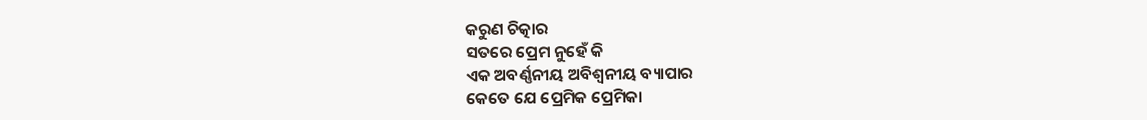କରୁଣ ଚିତ୍କାର
ସତରେ ପ୍ରେମ ନୁହେଁ କି
ଏକ ଅବର୍ଣ୍ଣନୀୟ ଅବିଶ୍ଵନୀୟ ବ୍ୟାପାର
କେତେ ଯେ ପ୍ରେମିକ ପ୍ରେମିକା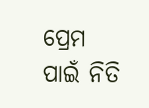ପ୍ରେମ ପାଇଁ ନିତି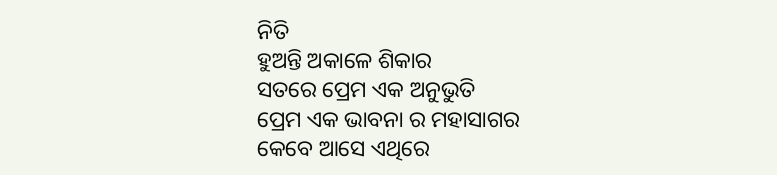ନିତି
ହୁଅନ୍ତି ଅକାଳେ ଶିକାର
ସତରେ ପ୍ରେମ ଏକ ଅନୁଭୁତି
ପ୍ରେମ ଏକ ଭାବନା ର ମହାସାଗର
କେବେ ଆସେ ଏଥିରେ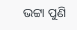ଭଟ୍ଟା ପୁଣି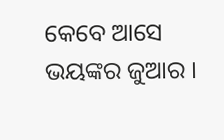କେବେ ଆସେ ଭୟଙ୍କର ଜୁଆର ।